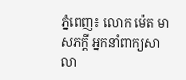ភ្នំពេញ៖ លោក ម៉េត មាសភក្តី អ្នកនាំពាក្យសាលា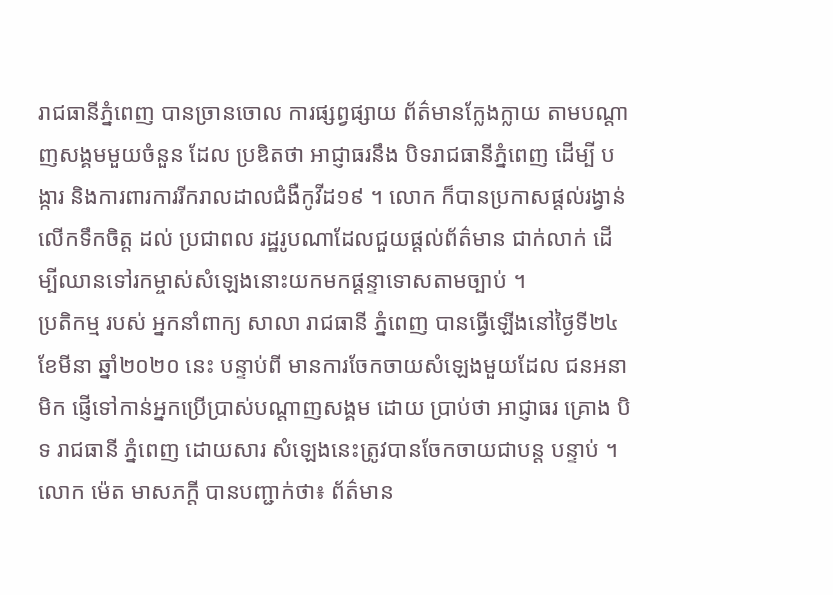រាជធានីភ្នំពេញ បានច្រានចោល ការផ្សព្វផ្សាយ ព័ត៌មានក្លែងក្លាយ តាមបណ្ដាញសង្គមមួយចំនួន ដែល ប្រឌិតថា អាជ្ញាធរនឹង បិទរាជធានីភ្នំពេញ ដើម្បី បង្ការ និងការពារការរីករាលដាលជំងឺកូវីដ១៩ ។ លោក ក៏បានប្រកាសផ្តល់រង្វាន់លើកទឹកចិត្ត ដល់ ប្រជាពល រដ្ឋរូបណាដែលជួយផ្ដល់ព័ត៌មាន ជាក់លាក់ ដើម្បីឈានទៅរកម្ចាស់សំឡេងនោះយកមកផ្តន្ទាទោសតាមច្បាប់ ។
ប្រតិកម្ម របស់ អ្នកនាំពាក្យ សាលា រាជធានី ភ្នំពេញ បានធ្វើឡើងនៅថ្ងៃទី២៤ ខែមីនា ឆ្នាំ២០២០ នេះ បន្ទាប់ពី មានការចែកចាយសំឡេងមួយដែល ជនអនាមិក ផ្ញើទៅកាន់អ្នកប្រើប្រាស់បណ្តាញសង្គម ដោយ ប្រាប់ថា អាជ្ញាធរ គ្រោង បិទ រាជធានី ភ្នំពេញ ដោយសារ សំឡេងនេះត្រូវបានចែកចាយជាបន្ត បន្ទាប់ ។
លោក ម៉េត មាសភក្ដី បានបញ្ជាក់ថា៖ ព័ត៌មាន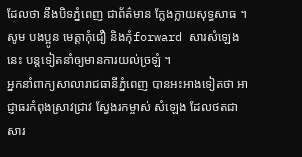ដែលថា នឹងបិទភ្នំពេញ ជាព័ត៌មាន ក្លែងក្លាយសុទ្ធសាធ ។ សូម បងប្អូន មេត្តាកុំជឿ និងកុំforward សារសំឡេង នេះ បន្តទៀតនាំឲ្យមានការយល់ច្រឡំ ។
អ្នកនាំពាក្យសាលារាជធានីភ្នំពេញ បានអះអាងទៀតថា អាជ្ញាធរកំពុងស្រាវជ្រាវ ស្វែងរកម្ចាស់ សំឡេង ដែលថតជាសារ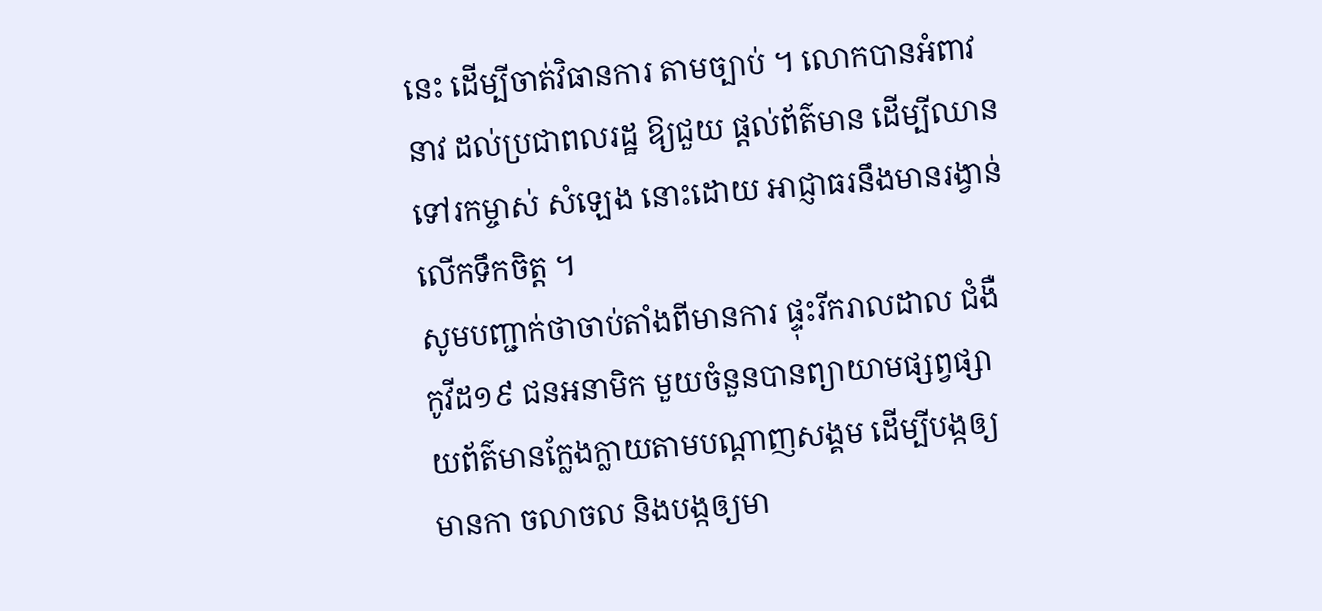នេះ ដើម្បីចាត់វិធានការ តាមច្បាប់ ។ លោកបានអំពាវនាវ ដល់ប្រជាពលរដ្ឋ ឱ្យជួយ ផ្ដល់ព័ត៌មាន ដើម្បីឈានទៅរកម្ចាស់ សំឡេង នោះដោយ អាជ្ញាធរនឹងមានរង្វាន់ លើកទឹកចិត្ត ។
សូមបញ្ជាក់ថាចាប់តាំងពីមានការ ផ្ទុះរីករាលដាល ជំងឺកូវីដ១៩ ជនអនាមិក មួយចំនួនបានព្យាយាមផ្សព្វផ្សាយព័ត៌មានក្លែងក្លាយតាមបណ្ដាញសង្គម ដើម្បីបង្កឲ្យមានកា ចលាចល និងបង្កឲ្យមា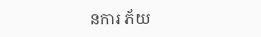នការ ភ័យ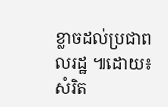ខ្លាចដល់ប្រជាពលរដ្ឋ ៕ដោយ៖ សំរិត